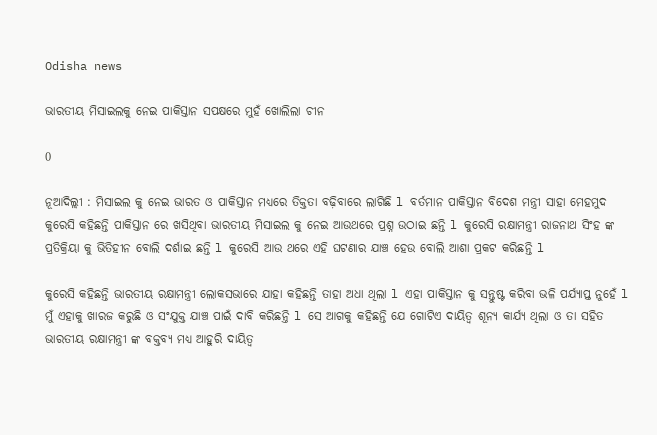Odisha news

ଭାରତୀୟ ମିସାଇଲକୁ ନେଇ ପାକିସ୍ତାନ ସପକ୍ଷରେ ମୁହଁ ଖୋଲିଲା ଚୀନ

0

ନୂଆଦିଲ୍ଲୀ : ମିସାଇଲ କୁ ନେଇ ଭାରତ ଓ ପାକିସ୍ତାନ ମଧ୍ୟରେ ତିକ୍ତତା ବଢ଼ିବାରେ ଲାଗିଛି l ବର୍ତମାନ ପାକିସ୍ତାନ ବିଦେଶ ମନ୍ତ୍ରୀ ସାହା ମେହମୁଦ କୁରେସି କହିଛନ୍ତି ପାକିସ୍ତାନ ରେ ଖସିଥିବା ଭାରତୀୟ ମିସାଇଲ କୁ ନେଇ ଆଉଥରେ ପ୍ରଶ୍ନ ଉଠାଇ ଛନ୍ତି l କୁରେସି ରକ୍ଷାମନ୍ତ୍ରୀ ରାଜନାଥ ସିଂହ ଙ୍କ ପ୍ରତିକ୍ରିୟା କୁ ଭିତିହୀନ ବୋଲି ଦର୍ଶାଇ ଛନ୍ତି l କୁରେସି ଆଉ ଥରେ ଏହି ଘଟଣାର ଯାଞ୍ଚ ହେଉ ବୋଲି ଆଶା ପ୍ରକଟ କରିଛନ୍ତି l

କୁରେସି କହିଛନ୍ତି ଭାରତୀୟ ରକ୍ଷାମନ୍ତ୍ରୀ ଲୋକସଭାରେ ଯାହା କହିଛନ୍ତି ତାହା ଅଧା ଥିଲା l ଏହା ପାକିସ୍ତାନ କୁ ସନ୍ତୁଷ୍ଟ କରିବା ଭଳି ପର୍ଯ୍ୟାପ୍ତ ନୁହେଁ l ମୁଁ ଏହାକୁ ଖାରଜ କରୁଛି ଓ ସଂଯୁକ୍ତ ଯାଞ୍ଚ ପାଇଁ ଦାବି କରିଛନ୍ତି l ସେ ଆଗକୁ କହିଛନ୍ତି ଯେ ଗୋଟିଏ ଦାୟିତ୍ୱ ଶୂନ୍ୟ କାର୍ଯ୍ୟ ଥିଲା ଓ ତା ସହିତ ଭାରତୀୟ ରକ୍ଷାମନ୍ତ୍ରୀ ଙ୍କ ବକ୍ତବ୍ୟ ମଧ୍ୟ ଆହୁରି ଦାୟିତ୍ୱ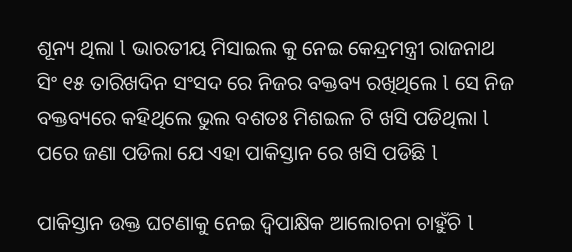ଶୂନ୍ୟ ଥିଲା l ଭାରତୀୟ ମିସାଇଲ କୁ ନେଇ କେନ୍ଦ୍ରମନ୍ତ୍ରୀ ରାଜନାଥ ସିଂ ୧୫ ତାରିଖଦିନ ସଂସଦ ରେ ନିଜର ବକ୍ତବ୍ୟ ରଖିଥିଲେ l ସେ ନିଜ ବକ୍ତବ୍ୟରେ କହିଥିଲେ ଭୁଲ ବଶତଃ ମିଶଇଳ ଟି ଖସି ପଡିଥିଲା l ପରେ ଜଣା ପଡିଲା ଯେ ଏହା ପାକିସ୍ତାନ ରେ ଖସି ପଡିଛି l

ପାକିସ୍ତାନ ଉକ୍ତ ଘଟଣାକୁ ନେଇ ଦ୍ୱିପାକ୍ଷିକ ଆଲୋଚନା ଚାହୁଁଚି l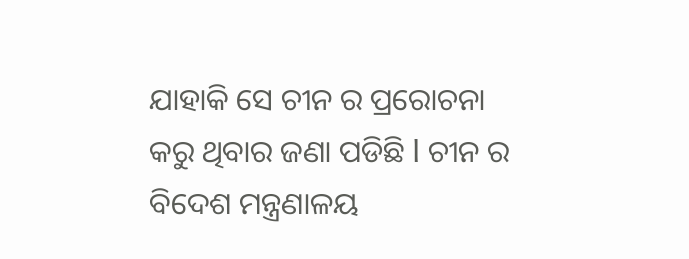ଯାହାକି ସେ ଚୀନ ର ପ୍ରରୋଚନା କରୁ ଥିବାର ଜଣା ପଡିଛି l ଚୀନ ର ବିଦେଶ ମନ୍ତ୍ରଣାଳୟ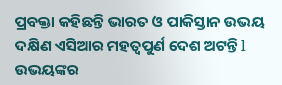ପ୍ରବକ୍ତା କହିଛନ୍ତି ଭାରତ ଓ ପାକିସ୍ତାନ ଉଭୟ ଦକ୍ଷିଣ ଏସିଆର ମହତ୍ଵପୁର୍ଣ ଦେଶ ଅଟନ୍ତି l ଉଭୟଙ୍କର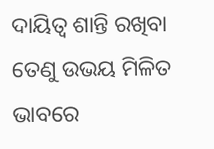ଦାୟିତ୍ୱ ଶାନ୍ତି ରଖିବା ତେଣୁ ଉଭୟ ମିଳିତ ଭାବରେ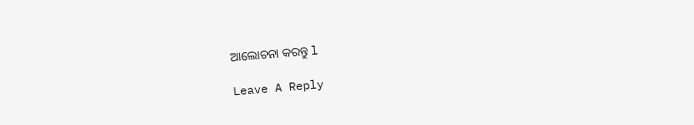ଆଲୋଚନା କରନ୍ତୁ l

Leave A Reply